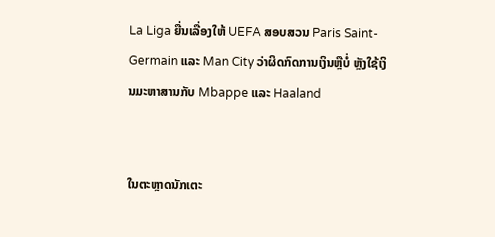La Liga ຍື່ນເລື່ອງໃຫ້ UEFA ສອບສວນ Paris Saint-Germain ແລະ Man City ວ່າຜິດກົດການເງິນຫຼືບໍ່ ຫຼັງໃຊ້ເງິນມະຫາສານກັບ Mbappe ແລະ Haaland


ໃນຕະຫຼາດນັກເຕະ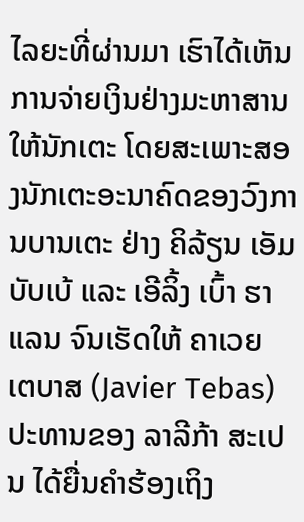ໄລຍະທີ່ຜ່ານມາ ເຮົາໄດ້ເຫັນການຈ່າຍເງິນຢ່າງມະຫາສານໃຫ້ນັກເຕະ ໂດຍສະເພາະສອງນັກເຕະອະນາຄົດຂອງວົງການບານເຕະ ຢ່າງ ຄິລ້ຽນ ເອັມບັບເບ້ ແລະ ເອີລິ້ງ ເບົ້າ ຮາແລນ ຈົນເຮັດໃຫ້ ຄາເວຍ ເຕບາສ (Javier Tebas) ປະທານຂອງ ລາລີກ້າ ສະເປນ ໄດ້ຍື່ນຄຳຮ້ອງເຖິງ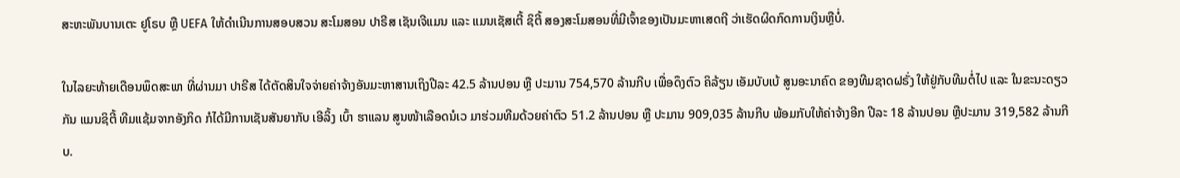ສະຫະພັນບານເຕະ ຢູໂຣບ ຫຼື UEFA ໃຫ້ດຳເນີນການສອບສວນ ສະໂມສອນ ປາຣີສ ເຊັນເຈີແມນ ແລະ ແມນເຊັສເຕີ້ ຊິຕີ້ ສອງສະໂມສອນທີ່ມີເຈົ້າຂອງເປັນມະຫາເສດຖີ ວ່າເຮັດຜິດກົດການເງິນຫຼືບໍ່.

ໃນໄລຍະທ້າຍເດືອນພຶດສະພາ ທີ່ຜ່ານມາ ປາຣີສ ໄດ້ຕັດສິນໃຈຈ່າຍຄ່າຈ້າງອັນມະຫາສານເຖິງປີລະ 42.5 ລ້ານປອນ ຫຼື ປະມານ 754,570 ລ້ານກີບ ເພື່ອດຶງຕົວ ຄິລ້ຽນ ເອັມບັບເບ້ ສູນອະນາຄົດ ຂອງທີມຊາດຝຣັ່ງ ໃຫ້ຢູ່ກັບທີມຕໍ່ໄປ ແລະ ໃນຂະນະດຽວກັນ ແມນຊິຕີ້ ທີມແຊ້ມຈາກອັງກິດ ກໍໄດ້ມີການເຊັນສັນຍາກັບ ເອີລິ້ງ ເບົ້າ ຮາແລນ ສູນໜ້າເລືອດນໍເວ ມາຮ່ວມທີມດ້ວຍຄ່າຕົວ 51.2 ລ້ານປອນ ຫຼື ປະມານ 909,035 ລ້ານກີບ ພ້ອມກັບໃຫ້ຄ່າຈ້າງອີກ ປີລະ 18 ລ້ານປອນ ຫຼືປະມານ 319,582 ລ້ານກີບ.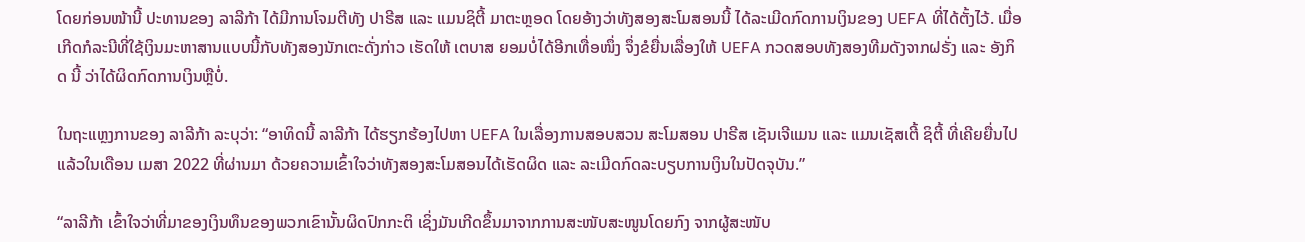ໂດຍກ່ອນໜ້ານີ້ ປະທານຂອງ ລາລີກ້າ ໄດ້ມີການໂຈມຕີທັງ ປາຣີສ ແລະ ແມນຊິຕີ້ ມາຕະຫຼອດ ໂດຍອ້າງວ່າທັງສອງສະໂມສອນນີ້ ໄດ້ລະເມີດກົດການເງິນຂອງ UEFA ທີ່ໄດ້ຕັ້ງໄວ້. ເມື່ອເກີດກໍລະນີທີ່ໃຊ້ເງິນມະຫາສານແບບນີ້ກັບທັງສອງນັກເຕະດັ່ງກ່າວ ເຮັດໃຫ້ ເຕບາສ ຍອມບໍ່ໄດ້ອີກເທື່ອໜຶ່ງ ຈຶ່ງຂໍຍື່ນເລື່ອງໃຫ້ UEFA ກວດສອບທັງສອງທີມດັງຈາກຝຣັ່ງ ແລະ ອັງກິດ ນີ້ ວ່າໄດ້ຜິດກົດການເງິນຫຼືບໍ່.

ໃນຖະແຫຼງການຂອງ ລາລີກ້າ ລະບຸວ່າ: “ອາທິດນີ້ ລາລີກ້າ ໄດ້ຮຽກຮ້ອງໄປຫາ UEFA ໃນເລື່ອງການສອບສວນ ສະໂມສອນ ປາຣີສ ເຊັນເຈີແມນ ແລະ ແມນເຊັສເຕີ້ ຊິຕີ້ ທີ່ເຄີຍຍື່ນໄປແລ້ວໃນເດືອນ ເມສາ 2022 ທີ່ຜ່ານມາ ດ້ວຍຄວາມເຂົ້າໃຈວ່າທັງສອງສະໂມສອນໄດ້ເຮັດຜິດ ແລະ ລະເມີດກົດລະບຽບການເງິນໃນປັດຈຸບັນ.”

“ລາລີກ້າ ເຂົ້າໃຈວ່າທີ່ມາຂອງເງິນທຶນຂອງພວກເຂົານັ້ນຜິດປົກກະຕິ ເຊິ່ງມັນເກີດຂຶ້ນມາຈາກການສະໜັບສະໜູນໂດຍກົງ ຈາກຜູ້ສະໜັບ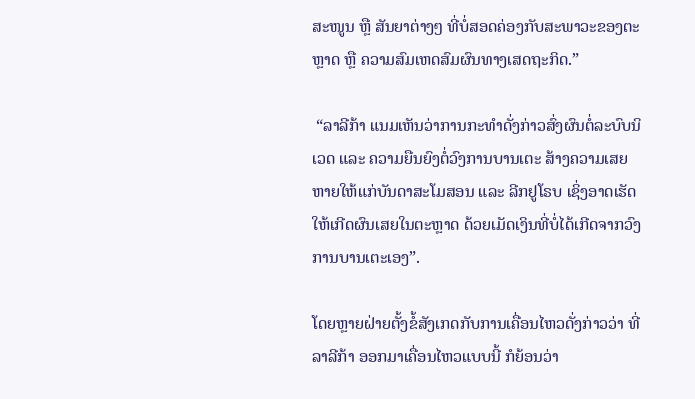ສະໜູນ ຫຼື ສັນຍາຕ່າງໆ ທີ່ບໍ່ສອດຄ່ອງກັບສະພາວະຂອງຕະຫຼາດ ຫຼື ຄວາມສົມເຫດສົມຜົນທາງເສດຖະກິດ.”

 “ລາລີກ້າ ແນມເຫັນວ່າການກະທຳດັ່ງກ່າວສົ່ງຜົນຕໍ່ລະບົບນິເວດ ແລະ ຄວາມຍືນຍົງຕໍ່ວົງການບານເຕະ ສ້າງຄວາມເສຍຫາຍໃຫ້ແກ່ບັນດາສະໂມສອນ ແລະ ລີກຢູໂຣບ ເຊິ່ງອາດເຮັດໃຫ້ເກີດຜົນເສຍໃນຕະຫຼາດ ດ້ວຍເມັດເງິນທີ່ບໍ່ໄດ້ເກີດຈາກວົງການບານເຕະເອງ”.

ໂດຍຫຼາຍຝ່າຍຕັ້ງຂໍ້ສັງເກດກັບການເຄື່ອນໄຫວດັ່ງກ່າວວ່າ ທີ່ ລາລີກ້າ ອອກມາເຄື່ອນໄຫວແບບນີ້ ກໍຍ້ອນວ່າ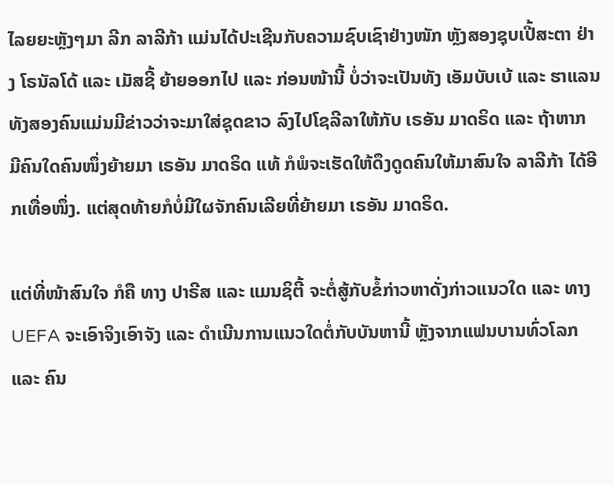ໄລຍຍະຫຼັງໆມາ ລີກ ລາລີກ້າ ແມ່ນໄດ້ປະເຊີນກັບຄວາມຊົບເຊົາຢ່າງໜັກ ຫຼັງສອງຊຸບເປີ້ສະຕາ ຢ່າງ ໂຣນັລໂດ້ ແລະ ເມັສຊີ້ ຍ້າຍອອກໄປ ແລະ ກ່ອນໜ້ານີ້ ບໍ່ວ່າຈະເປັນທັງ ເອັມບັບເບ້ ແລະ ຮາແລນ ທັງສອງຄົນແມ່ນມີຂ່າວວ່າຈະມາໃສ່ຊຸດຂາວ ລົງໄປໂຊລີລາໃຫ້ກັບ ເຣອັນ ມາດຣິດ ແລະ ຖ້າຫາກ ມີຄົນໃດຄົນໜຶ່ງຍ້າຍມາ ເຣອັນ ມາດຣິດ ແທ້ ກໍພໍຈະເຮັດໃຫ້ດຶງດູດຄົນໃຫ້ມາສົນໃຈ ລາລີກ້າ ໄດ້ອີກເທື່ອໜຶ່ງ. ແຕ່ສຸດທ້າຍກໍບໍ່ມີໃຜຈັກຄົນເລີຍທີ່ຍ້າຍມາ ເຣອັນ ມາດຣິດ.

ແຕ່ທີ່ໜ້າສົນໃຈ ກໍຄື ທາງ ປາຣີສ ແລະ ແມນຊິຕີ້ ຈະຕໍ່ສູ້ກັບຂໍ້ກ່າວຫາດັ່ງກ່າວແນວໃດ ແລະ ທາງ UEFA ຈະເອົາຈິງເອົາຈັງ ແລະ ດຳເນີນການແນວໃດຕໍ່ກັບບັນຫານີ້ ຫຼັງຈາກແຟນບານທົ່ວໂລກ ແລະ ຄົນ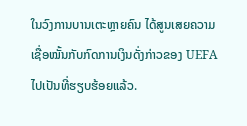ໃນວົງການບານເຕະຫຼາຍຄົນ ໄດ້ສູນເສຍຄວາມເຊື່ອໝັ້ນກັບກົດການເງິນດັ່ງກ່າວຂອງ UEFA ໄປເປັນທີ່ຮຽບຮ້ອຍແລ້ວ.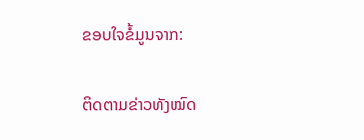ຂອບໃຈຂໍ້ມູນຈາກ:

ຕິດຕາມຂ່າວທັງໝົດ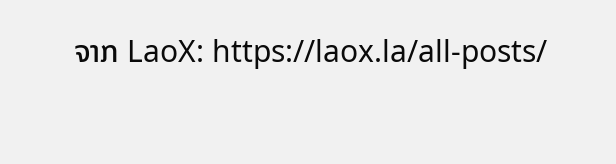ຈາກ LaoX: https://laox.la/all-posts/